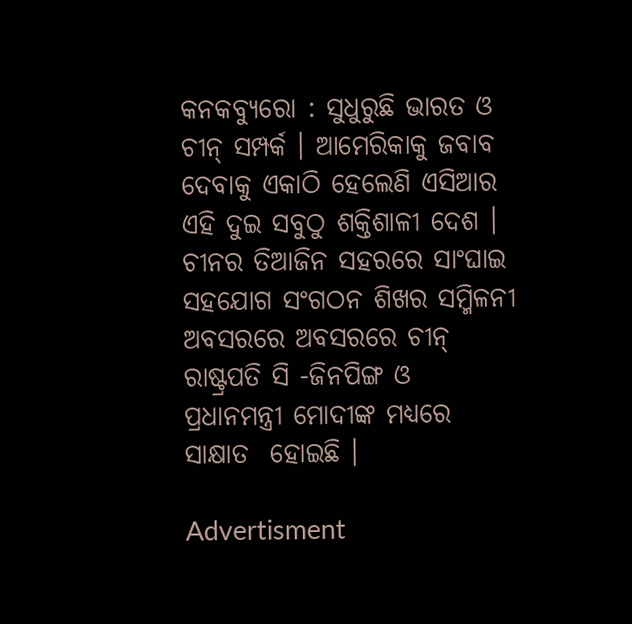କନକବ୍ୟୁରୋ : ସୁଧୁରୁଛି ଭାରତ ଓ ଚୀନ୍ ସମ୍ପର୍କ । ଆମେରିକାକୁ ଜବାବ ଦେବାକୁ ଏକାଠି ହେଲେଣି ଏସିଆର ଏହି ଦୁଇ ସବୁଠୁ ଶକ୍ତିଶାଳୀ ଦେଶ । ଚୀନର ତିଆଜିନ ସହରରେ ସାଂଘାଇ ସହଯୋଗ ସଂଗଠନ ଶିଖର ସମ୍ମିଳନୀ ଅବସରରେ ଅବସରରେ ଚୀନ୍ ରାଷ୍ଟ୍ରପତି ସି -ଜିନପିଙ୍ଗ ଓ ପ୍ରଧାନମନ୍ତ୍ରୀ ମୋଦୀଙ୍କ ମଧ୍ୟରେ ସାକ୍ଷାତ  ହୋଇଛି ।

Advertisment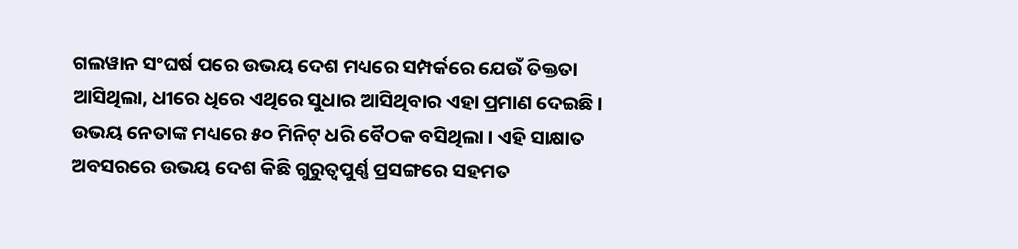ଗଲୱାନ ସଂଘର୍ଷ ପରେ ଉଭୟ ଦେଶ ମଧ୍ୟରେ ସମ୍ପର୍କରେ ଯେଉଁ ତିକ୍ତତା ଆସିଥିଲା, ଧୀରେ ଧିରେ ଏଥିରେ ସୁଧାର ଆସିଥିବାର ଏହା ପ୍ରମାଣ ଦେଇଛି । ଉଭୟ ନେତାଙ୍କ ମଧ୍ୟରେ ୫୦ ମିନିଟ୍ ଧରି ବୈଠକ ବସିଥିଲା । ଏହି ସାକ୍ଷାତ ଅବସରରେ ଉଭୟ ଦେଶ କିଛି ଗୁରୁତ୍ବପୁର୍ଣ୍ଣ ପ୍ରସଙ୍ଗରେ ସହମତ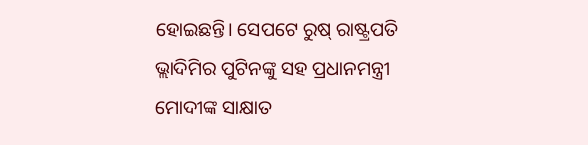ହୋଇଛନ୍ତି। ସେପଟେ ରୁଷ୍ ରାଷ୍ଟ୍ରପତି ଭ୍ଲାଦିମିର ପୁଟିନଙ୍କୁ ସହ ପ୍ରଧାନମନ୍ତ୍ରୀ ମୋଦୀଙ୍କ ସାକ୍ଷାତ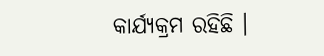କାର୍ଯ୍ୟକ୍ରମ ରହିଛି ।